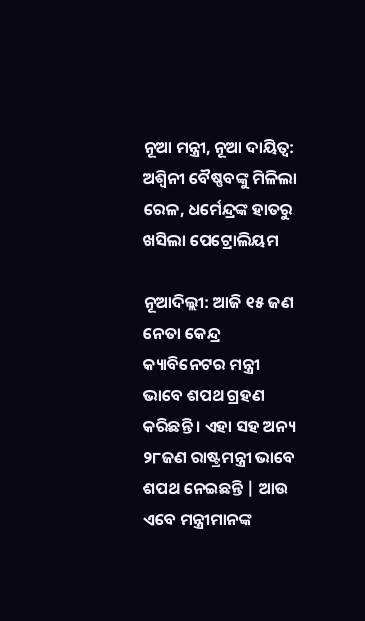ନୂଆ ମନ୍ତ୍ରୀ, ନୂଆ ଦାୟିତ୍ୱ: ଅଶ୍ୱିନୀ ବୈଷ୍ଣବଙ୍କୁ ମିଳିଲା ରେଳ, ଧର୍ମେନ୍ଦ୍ରଙ୍କ ହାତରୁ ଖସିଲା ପେଟ୍ରୋଲିୟମ

ନୂଆଦିଲ୍ଲୀ: ଆଜି ୧୫ ଜଣ ନେତା କେନ୍ଦ୍ର କ୍ୟାବିନେଟର ମନ୍ତ୍ରୀ ଭାବେ ଶପଥ ଗ୍ରହଣ କରିଛନ୍ତି । ଏହା ସହ ଅନ୍ୟ ୨୮ଜଣ ରାଷ୍ଟ୍ରମନ୍ତ୍ରୀ ଭାବେ ଶପଥ ନେଇଛନ୍ତି | ଆଉ ଏବେ ମନ୍ତ୍ରୀମାନଙ୍କ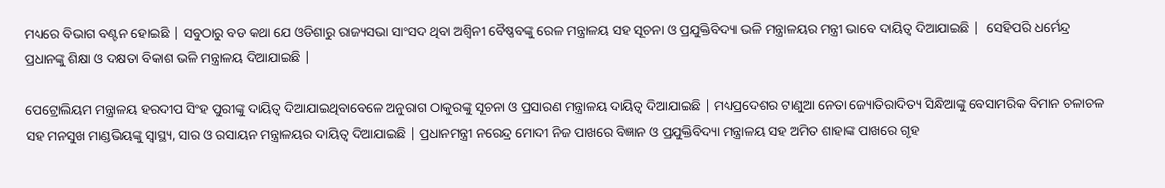ମଧ୍ୟରେ ବିଭାଗ ବଣ୍ଟନ ହୋଇଛି | ସବୁଠାରୁ ବଡ କଥା ଯେ ଓଡିଶାରୁ ରାଜ୍ୟସଭା ସାଂସଦ ଥିବା ଅଶ୍ୱିନୀ ବୈଷ୍ଣବଙ୍କୁ ରେଳ ମନ୍ତ୍ରାଳୟ ସହ ସୂଚନା ଓ ପ୍ରଯୁକ୍ତିବିଦ୍ୟା ଭଳି ମନ୍ତ୍ରାଳୟର ମନ୍ତ୍ରୀ ଭାବେ ଦାୟିତ୍ୱ ଦିଆଯାଇଛି |  ସେହିପରି ଧର୍ମେନ୍ଦ୍ର ପ୍ରଧାନଙ୍କୁ ଶିକ୍ଷା ଓ ଦକ୍ଷତା ବିକାଶ ଭଳି ମନ୍ତ୍ରାଳୟ ଦିଆଯାଇଛି |

ପେଟ୍ରୋଲିୟମ ମନ୍ତ୍ରାଳୟ ହରଦୀପ ସିଂହ ପୁରୀଙ୍କୁ ଦାୟିତ୍ୱ ଦିଆଯାଇଥିବାବେଳେ ଅନୁରାଗ ଠାକୁରଙ୍କୁ ସୂଚନା ଓ ପ୍ରସାରଣ ମନ୍ତ୍ରାଳୟ ଦାୟିତ୍ୱ ଦିଆଯାଇଛି | ମଧ୍ୟପ୍ରଦେଶର ଟାଣୁଆ ନେତା ଜ୍ୟୋତିରାଦିତ୍ୟ ସିନ୍ଧିଆଙ୍କୁ ବେସାମରିକ ବିମାନ ଚଳାଚଳ ସହ ମନସୁଖ ମାଣ୍ଡଭିୟଙ୍କୁ ସ୍ୱାସ୍ଥ୍ୟ, ସାର ଓ ରସାୟନ ମନ୍ତ୍ରାଳୟର ଦାୟିତ୍ୱ ଦିଆଯାଇଛି | ପ୍ରଧାନମନ୍ତ୍ରୀ ନରେନ୍ଦ୍ର ମୋଦୀ ନିଜ ପାଖରେ ବିଜ୍ଞାନ ଓ ପ୍ରଯୁକ୍ତିବିଦ୍ୟା ମନ୍ତ୍ରାଳୟ ସହ ଅମିତ ଶାହାଙ୍କ ପାଖରେ ଗୃହ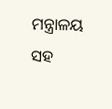ମନ୍ତ୍ରାଳୟ ସହ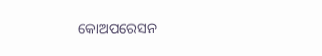କୋଅପରେସନ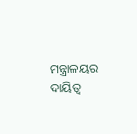ମନ୍ତ୍ରାଳୟର ଦାୟିତ୍ୱ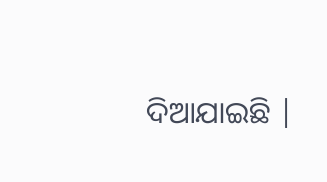ଦିଆଯାଇଛି |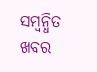ସମ୍ବନ୍ଧିତ ଖବର